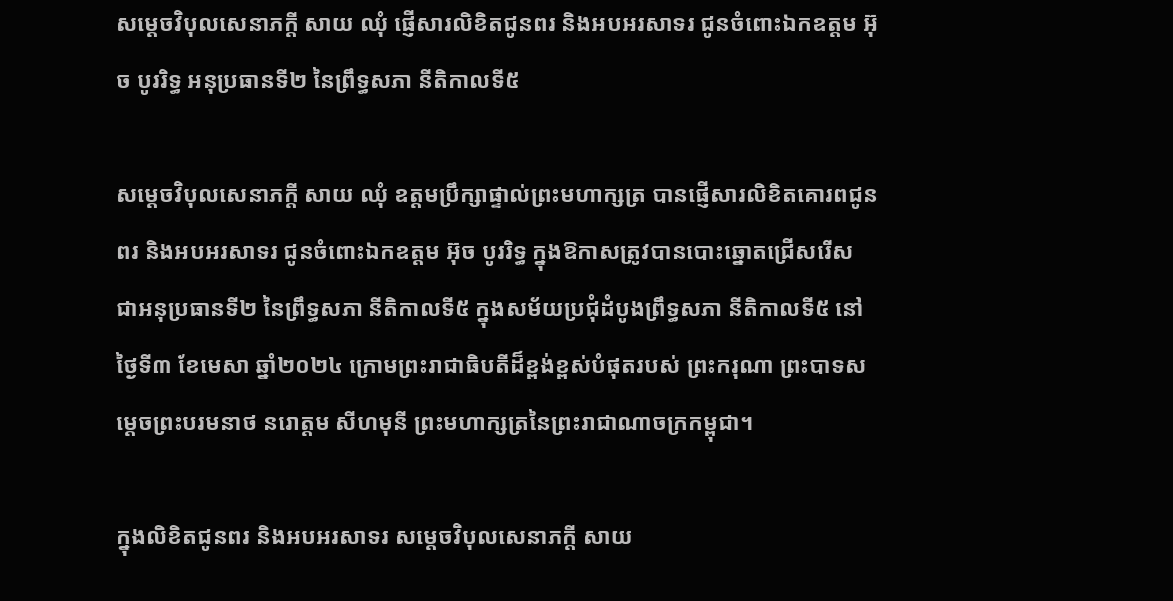សម្ដេចវិបុលសេនាភក្ដី សាយ ឈុំ ផ្ញើសារលិខិតជូនពរ និងអបអរសាទរ ជូនចំពោះឯកឧត្តម អ៊ុច បូររិទ្ធ អនុប្រធានទី២ នៃព្រឹទ្ធសភា នីតិកាលទី៥

សម្ដេចវិបុលសេនាភក្ដី សាយ ឈុំ ឧត្តមប្រឹក្សាផ្ទាល់ព្រះមហាក្សត្រ បានផ្ញើសារលិខិតគោរពជូនពរ និងអបអរសាទរ ជូនចំពោះឯកឧត្តម អ៊ុច បូររិទ្ធ ក្នុងឱកាសត្រូវបានបោះឆ្នោតជ្រើសរើស ជាអនុប្រធានទី២ នៃព្រឹទ្ធសភា នីតិកាលទី៥ ក្នុងសម័យប្រជុំដំបូងព្រឹទ្ធសភា នីតិកាលទី៥ នៅថ្ងៃទី៣ ខែមេសា ឆ្នាំ២០២៤ ក្រោមព្រះរាជាធិបតីដ៏ខ្ពង់ខ្ពស់បំផុតរបស់ ព្រះករុណា ព្រះបាទសម្តេចព្រះបរមនាថ នរោត្តម សីហមុនី ព្រះមហាក្សត្រនៃព្រះរាជាណាចក្រកម្ពុជា។

ក្នុងលិខិតជូនពរ និងអបអរសាទរ សម្ដេចវិបុលសេនាភក្ដី សាយ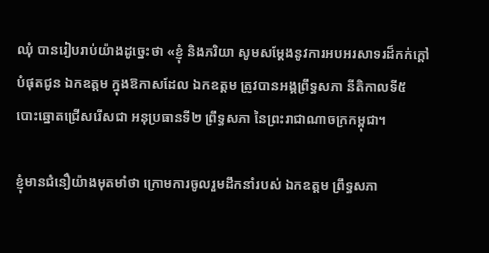ឈុំ បានរៀបរាប់យ៉ាងដូច្នេះថា «ខ្ញុំ និងភរិយា សូមសម្តែងនូវការអបអរសាទរដ៏កក់ក្តៅបំផុតជូន ឯកឧត្តម ក្នុងឱកាសដែល ឯកឧត្តម ត្រូវបានអង្គព្រឹទ្ធសភា នីតិកាលទី៥ បោះឆ្នោតជ្រើសរើសជា អនុប្រធានទី២ ព្រឹទ្ធសភា នៃព្រះរាជាណាចក្រកម្ពុជា។

ខ្ញុំមានជំនឿយ៉ាងមុតមាំថា ក្រោមការចូលរួមដឹកនាំរបស់ ឯកឧត្តម ព្រឹទ្ធសភា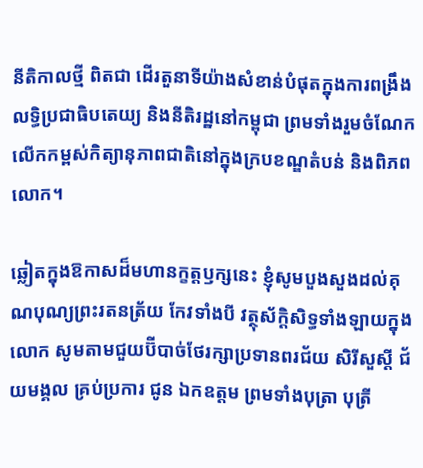នីតិកាលថ្មី ពិតជា ដើរតួនាទីយ៉ាងសំខាន់បំផុតក្នុងការពង្រឹងលទ្ធិប្រជាធិបតេយ្យ និងនីតិរដ្ឋនៅកម្ពុជា ព្រមទាំងរួមចំណែក លើកកម្ពស់កិត្យានុភាពជាតិនៅក្នុងក្របខណ្ឌតំបន់ និងពិភពលោក។

ឆ្លៀតក្នុងឱកាសដ៏មហានក្ខត្តឫក្សនេះ ខ្ញុំសូមបួងសួងដល់គុណបុណ្យព្រះរតនត្រ័យ កែវទាំងបី វត្ថុស័ក្ដិសិទ្ធទាំងឡាយក្នុងលោក សូមតាមជួយប៊ីបាច់ថែរក្សាប្រទានពរជ័យ សិរីសួស្តី ជ័យមង្គល គ្រប់ប្រការ ជូន ឯកឧត្ដម ព្រមទាំងបុត្រា បុត្រី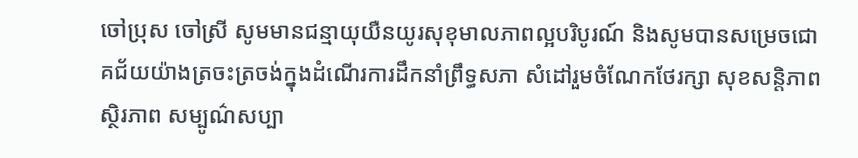ចៅប្រុស ចៅស្រី សូមមានជន្មាយុយឺនយូរសុខុមាលភាពល្អបរិបូរណ៍ និងសូមបានសម្រេចជោគជ័យយ៉ាងត្រចះត្រចង់ក្នុងដំណើរការដឹកនាំព្រឹទ្ធសភា សំដៅរួមចំណែកថែរក្សា សុខសន្តិភាព ស្ថិរភាព សម្បូណ៌សប្បា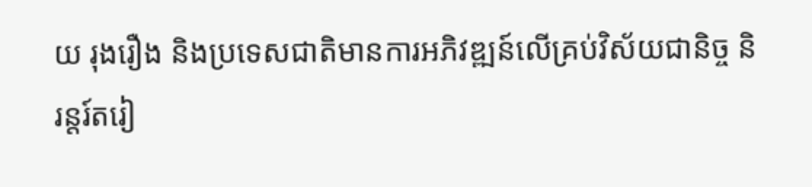យ រុងរឿង និងប្រទេសជាតិមានការអភិវឌ្ឍន៍លើគ្រប់វិស័យជានិច្ច និរន្តរ៍តរៀ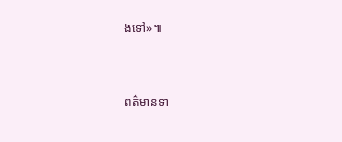ងទៅ»៕


ពត៌មានទា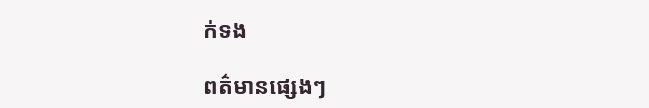ក់ទង

ពត៌មានផ្សេងៗ